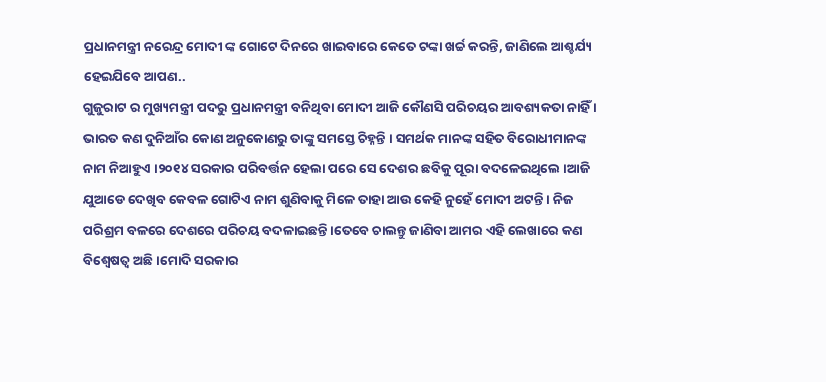ପ୍ରଧାନମନ୍ତ୍ରୀ ନରେନ୍ଦ୍ର ମୋଦୀ ଙ୍କ ଗୋଟେ ଦିନରେ ଖାଇବାରେ କେତେ ଟଙ୍କା ଖର୍ଚ୍ଚ କରନ୍ତି, ଜାଣିଲେ ଆଶ୍ଚର୍ଯ୍ୟ ହେଇଯିବେ ଆପଣ..
ଗୁଜୁରାଟ ର ମୁଖ୍ୟମନ୍ତ୍ରୀ ପଦରୁ ପ୍ରଧାନମନ୍ତ୍ରୀ ବନିଥିବା ମୋଦୀ ଆଜି କୌଣସି ପରିଚୟର ଆବଶ୍ୟକତା ନାହିଁ । ଭାରତ କଣ ଦୁନିଆଁର କୋଣ ଅନୁକୋଣରୁ ତାଙ୍କୁ ସମସ୍ତେ ଚିହ୍ନନ୍ତି । ସମର୍ଥକ ମାନଙ୍କ ସହିତ ବିରୋଧୀମାନଙ୍କ ନାମ ନିଆହୁଏ ।୨୦୧୪ ସରକାର ପରିବର୍ତ୍ତନ ହେଲା ପରେ ସେ ଦେଶର ଛବିକୁ ପୂରା ବଦଳେଇଥିଲେ ।ଆଜି ଯୁଆଡେ ଦେଖିବ କେବଳ ଗୋଟିଏ ନାମ ଶୁଣିବାକୁ ମିଳେ ତାହା ଆଉ କେହି ନୁହେଁ ମୋଦୀ ଅଟନ୍ତି । ନିଜ ପରିଶ୍ରମ ବଳରେ ଦେଶରେ ପରିଚୟ ବଦଳାଇଛନ୍ତି ।ତେବେ ଚାଲନ୍ତୁ ଜାଣିବା ଆମର ଏହି ଲେଖାରେ କଣ ବିଶ୍ୱେଷତ୍ୱ ଅଛି ।ମୋଦି ସରକାର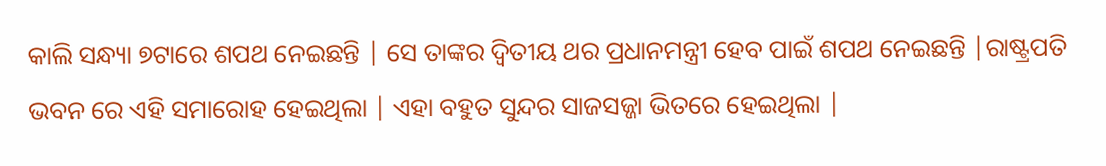କାଲି ସନ୍ଧ୍ୟା ୭ଟାରେ ଶପଥ ନେଇଛନ୍ତି | ସେ ତାଙ୍କର ଦ୍ୱିତୀୟ ଥର ପ୍ରଧାନମନ୍ତ୍ରୀ ହେବ ପାଇଁ ଶପଥ ନେଇଛନ୍ତି |ରାଷ୍ଟ୍ରପତି ଭବନ ରେ ଏହି ସମାରୋହ ହେଇଥିଲା | ଏହା ବହୁତ ସୁନ୍ଦର ସାଜସଜ୍ଜା ଭିତରେ ହେଇଥିଲା |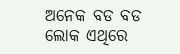ଅନେକ ବଡ ବଡ ଲୋକ ଏଥିରେ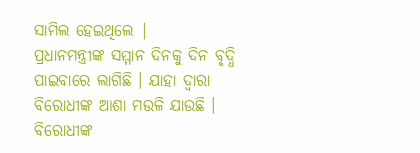ସାମିଲ ହେଇଥିଲେ |
ପ୍ରଧାନମନ୍ତ୍ରୀଙ୍କ ସମ୍ମାନ ଦିନକୁ ଦିନ ବୃଦ୍ଧି ପାଇବାରେ ଲାଗିଛି । ଯାହା ଦ୍ୱାରା ବିରୋଧୀଙ୍କ ଆଶା ମଉଳି ଯାଉଛି । ବିରୋଧୀଙ୍କ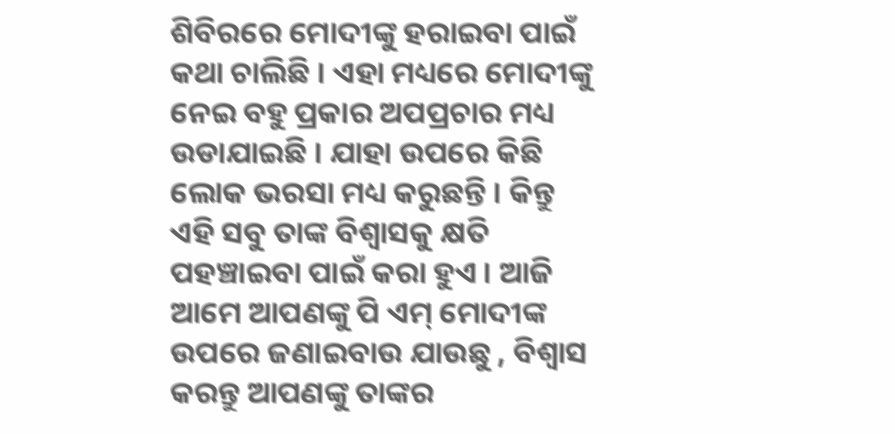ଶିବିରରେ ମୋଦୀଙ୍କୁ ହରାଇବା ପାଇଁ କଥା ଚାଲିଛି । ଏହା ମଧ୍ୟରେ ମୋଦୀଙ୍କୁ ନେଇ ବହୁ ପ୍ରକାର ଅପପ୍ରଚାର ମଧ୍ୟ ଉଡାଯାଇଛି । ଯାହା ଉପରେ କିଛି ଲୋକ ଭରସା ମଧ୍ୟ କରୁଛନ୍ତି । କିନ୍ତୁ ଏହି ସବୁ ତାଙ୍କ ବିଶ୍ୱାସକୁ କ୍ଷତି ପହଞ୍ଚାଇବା ପାଇଁ କରା ହୁଏ । ଆଜି ଆମେ ଆପଣଙ୍କୁ ପି ଏମ୍ ମୋଦୀଙ୍କ ଉପରେ ଜଣାଇବାଉ ଯାଉଛୁ , ବିଶ୍ୱାସ କରନ୍ତୁ ଆପଣଙ୍କୁ ତାଙ୍କର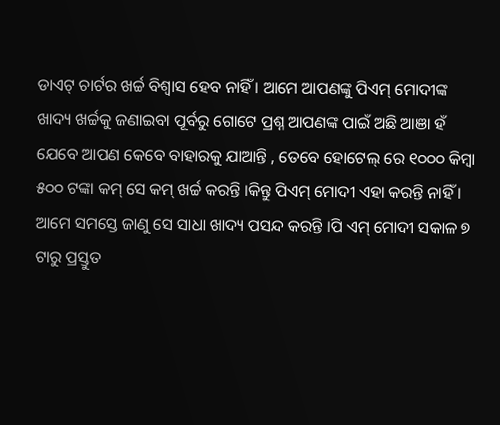ଡାଏଟ୍ ଚାର୍ଟର ଖର୍ଚ୍ଚ ବିଶ୍ୱାସ ହେବ ନାହିଁ । ଆମେ ଆପଣଙ୍କୁ ପିଏମ୍ ମୋଦୀଙ୍କ ଖାଦ୍ୟ ଖର୍ଚ୍ଚକୁ ଜଣାଇବା ପୂର୍ବରୁ ଗୋଟେ ପ୍ରଶ୍ନ ଆପଣଙ୍କ ପାଇଁ ଅଛି ଆଞା ହଁ ଯେବେ ଆପଣ କେବେ ବାହାରକୁ ଯାଆନ୍ତି , ତେବେ ହୋଟେଲ୍ ରେ ୧୦୦୦ କିମ୍ବା ୫୦୦ ଟଙ୍କା କମ୍ ସେ କମ୍ ଖର୍ଚ୍ଚ କରନ୍ତି ।କିନ୍ତୁ ପିଏମ୍ ମୋଦୀ ଏହା କରନ୍ତି ନାହିଁ ।
ଆମେ ସମସ୍ତେ ଜାଣୁ ସେ ସାଧା ଖାଦ୍ୟ ପସନ୍ଦ କରନ୍ତି ।ପି ଏମ୍ ମୋଦୀ ସକାଳ ୭ ଟାରୁ ପ୍ରସ୍ତୁତ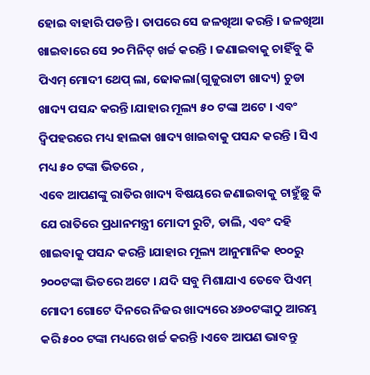ହୋଇ ବାହାରି ପଡନ୍ତି । ତାପରେ ସେ ଜଳଖିଆ କରନ୍ତି । ଜଳଖିଆ ଖାଇବାରେ ସେ ୨୦ ମିନିଟ୍ ଖର୍ଚ୍ଚ କରନ୍ତି । ଜଣାଇବାକୁ ଚାହିଁବୁ କି ପିଏମ୍ ମୋଦୀ ଥେପ୍ ଲା, ଢୋକଲା(ଗୁଜୁରାଟୀ ଖାଦ୍ୟ) ଚୁଡା ଖାଦ୍ୟ ପସନ୍ଦ କରନ୍ତି ।ଯାହାର ମୂଲ୍ୟ ୫୦ ଟଙ୍କା ଅଟେ । ଏବଂ ଦ୍ୱିପହରରେ ମଧ୍ୟ ହାଲକା ଖାଦ୍ୟ ଖାଇବାକୁ ପସନ୍ଦ କରନ୍ତି । ସିଏ ମଧ୍ୟ ୫୦ ଟଙ୍କା ଭିତରେ ,
ଏବେ ଆପଣଙ୍କୁ ରାତିର ଖାଦ୍ୟ ବିଷୟରେ ଜଣାଇବାକୁ ଚାହୁଁଛୁ କି ଯେ ରାତିରେ ପ୍ରଧାନମନ୍ତ୍ରୀ ମୋଦୀ ରୁଟି, ଡାଲି, ଏବଂ ଦହି ଖାଇବାକୁ ପସନ୍ଦ କରନ୍ତି ।ଯାହାର ମୂଲ୍ୟ ଆନୁମାନିକ ୧୦୦ରୁ ୨୦୦ଟଙ୍କା ଭିତରେ ଅଟେ । ଯଦି ସବୁ ମିଶାଯାଏ ତେବେ ପିଏମ୍ ମୋଦୀ ଗୋଟେ ଦିନରେ ନିଜର ଖାଦ୍ୟରେ ୪୬୦ଟଙ୍କାଠୁ ଆରମ୍ଭ କରି ୫୦୦ ଟଙ୍କା ମଧ୍ୟରେ ଖର୍ଚ୍ଚ କରନ୍ତି ।ଏବେ ଆପଣ ଭାବନ୍ତୁ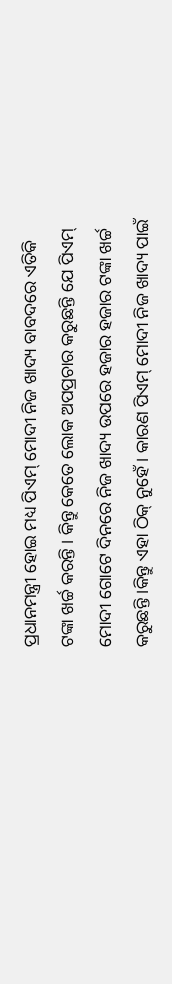ପ୍ରଧାନମନ୍ତ୍ରୀ ହୋଇ ମଧ୍ୟ ପିଏମ୍ ମୋଦୀ ନିଜ ଖାଦ୍ୟ ବାବଦରେ ଏତିକି ଟଙ୍କା ଖର୍ଚ୍ଚ କରନ୍ତି । କିନ୍ତୁ କେତେ ଲୋକ ଅପପ୍ରଚାର କରୁଛନ୍ତି ଯେ ପିଏମ୍ ମୋଦୀ ଗୋଟେ ଦିନରେ ନିଜ ଖାଦ୍ୟ ଉପରେ ହଜାର ହଜାର ଟଙ୍କା ଖର୍ଚ୍ଚ କରୁଛନ୍ତି ।କିନ୍ତୁ ଏହା ଠିକ୍ ନୁହେଁ । କାରଣ ପିଏମ୍ ମୋଦୀ ନିଜ ଖାଦ୍ୟ ପାଇଁ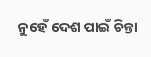ନୁହେଁ ଦେଶ ପାଇଁ ଚିନ୍ତା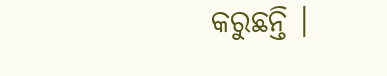କରୁଛନ୍ତି ।